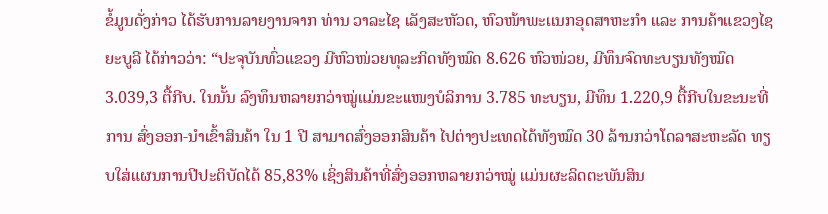ຂໍ້ມູນດັ່ງກ່າວ ໄດ້ຮັບການລາຍງານຈາກ ທ່ານ ວາລະໄຊ ເລັງສະຫັວດ, ຫົວໜ້າພະເເນກອຸດສາຫະກຳ ແລະ ການຄ້າແຂວງໄຊຍະບູລີ ໄດ້ກ່າວວ່າ: “ປະຈຸບັນທົ່ວແຂວງ ມີຫົວໜ່ວຍທຸລະກິດທັງໝົດ 8.626 ຫົວໜ່ວຍ, ມີທຶນຈົດທະບຽນທັງໝົດ 3.039,3 ຕື້ກີບ. ໃນນັ້ນ ລົງທຶນຫລາຍກວ່າໝູ່ແມ່ນຂະເເໜງບໍລິການ 3.785 ທະບຽນ, ມີທຶນ 1.220,9 ຕື້ກີບໃນຂະນະທີ່ການ ສົ່ງອອກ-ນຳເຂົ້າສິນຄ້າ ໃນ 1 ປີ ສາມາດສົ່ງອອກສິນຄ້າ ໄປຕ່າງປະເທດໄດ້ທັງໝົດ 30 ລ້ານກວ່າໂດລາສະຫະລັດ ທຽບໃສ່ແຜນການປີປະຕິບັດໄດ້ 85,83% ເຊິ່ງສິນຄ້າທີ່ສົ່ງອອກຫລາຍກວ່າໝູ່ ແມ່ນຜະລິດຕະພັນສິນ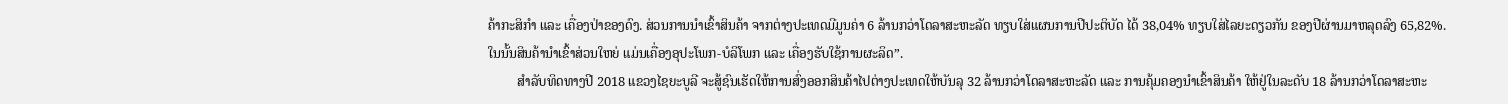ຄ້າກະສິກຳ ແລະ ເຄື່ອງປ່າຂອງດົງ. ສ່ວນການນຳເຂົ້າສິນຄ້າ ຈາກຕ່າງປະເທດມີມູນຄ່າ 6 ລ້ານກວ່າໂດລາສະຫະລັດ ທຽບໃສ່ແຜນການປີປະຕິບັດ ໄດ້ 38,04% ທຽບໃສ່ໄລຍະດຽວກັນ ຂອງປີຜ່ານມາຫລຸດລົງ 65,82%. ໃນນັ້ນສິນຄ້ານຳເຂົ້າສ່ວນໃຫຍ່ ແມ່ນເຄື່ອງອຸປະໂພກ-ບໍລິໂພກ ແລະ ເຄື່ອງຮັບໃຊ້ການຜະລິດ”.
         ສຳລັບທິດທາງປີ 2018 ແຂວງໄຊຍະບູລີ ຈະສູ້ຊົນເຮັດໃຫ້ການສົ່ງອອກສິນຄ້າໄປຕ່າງປະເທດໃຫ້ບັນລຸ 32 ລ້ານກວ່າໂດລາສະຫະລັດ ແລະ ການຄຸ້ມຄອງນຳເຂົ້າສິນຄ້າ ໃຫ້ຢູ່ໃນລະດັບ 18 ລ້ານກວ່າໂດລາສະຫະ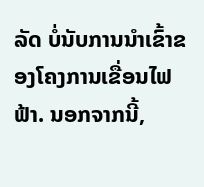ລັດ ບໍ່ນັບການນໍາເຂົ້າຂອງໂຄງການເຂື່ອນໄຟຟ້າ. ນອກຈາກນີ້,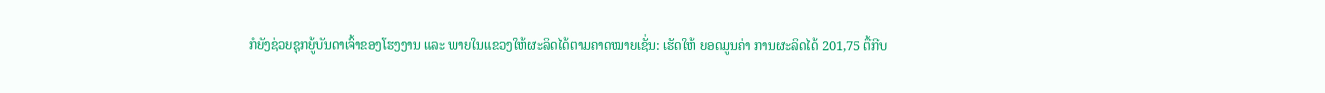ກໍຍັງຊ່ວຍຊຸກຍູ້ບັນດາເຈົ້າຂອງໂຮງງານ ແລະ ພາຍໃນແຂວງໃຫ້ຜະລິດໄດ້ຕາມຄາດໝາຍເຊັ່ນ: ເຮັດໃຫ້ ຍອດມູນຄ່າ ການຜະລິດໄດ້ 201,75 ຕື້ກີບ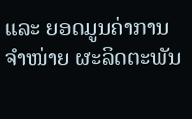ແລະ ຍອດມູນຄ່າການຈຳໜ່າຍ ຜະລິດຕະພັນ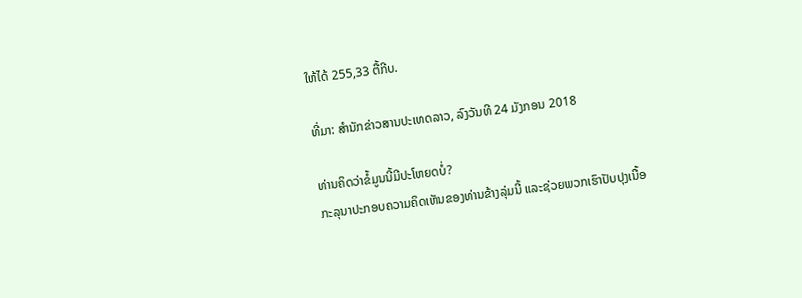ໃຫ້ໄດ້ 255,33 ຕື້ກີບ.

ທີ່ມາ: ສຳນັກຂ່າວສານປະເທດລາວ, ລົງວັນທີ 24 ມັງກອນ 2018

ທ່ານຄິດວ່າຂໍ້ມູນນີ້ມີປະໂຫຍດບໍ່?
ກະລຸນາປະກອບຄວາມຄິດເຫັນຂອງທ່ານຂ້າງລຸ່ມນີ້ ແລະຊ່ວຍພວກເຮົາປັບປຸງເນື້ອ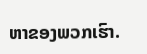ຫາຂອງພວກເຮົາ.